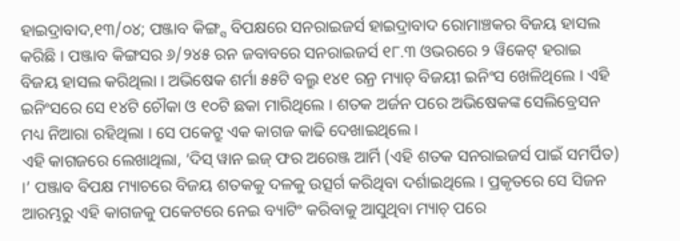ହାଇଦ୍ରାବାଦ,୧୩/୦୪; ପଞ୍ଜାବ କିଙ୍ଗ୍ସ ବିପକ୍ଷରେ ସନରାଇଜର୍ସ ହାଇଦ୍ରାବାଦ ରୋମାଞ୍ଚକର ବିଜୟ ହାସଲ କରିଛି । ପଞ୍ଜାବ କିଙ୍ଗସର ୬/୨୪୫ ରନ ଜବାବରେ ସନରାଇଜର୍ସ ୧୮.୩ ଓଭରରେ ୨ ୱିକେଟ୍ ହରାଇ ବିଜୟ ହାସଲ କରିଥିଲା । ଅଭିଷେକ ଶର୍ମା ୫୫ଟି ବଲ୍ରୁ ୧୪୧ ରନ୍ର ମ୍ୟାଚ୍ ବିଜୟୀ ଇନିଂସ ଖେଳିଥିଲେ । ଏହି ଇନିଂସରେ ସେ ୧୪ଟି ଚୌକା ଓ ୧୦ଟି ଛକା ମାରିଥିଲେ । ଶତକ ଅର୍ଜନ ପରେ ଅଭିଷେକଙ୍କ ସେଲିବ୍ରେସନ ମଧ୍ୟ ନିଆରା ରହିଥିଲା । ସେ ପକେଟ୍ରୁ ଏକ କାଗଜ କାଢି ଦେଖାଇଥିଲେ ।
ଏହି କାଗଜରେ ଲେଖାଥିଲା, ‘ଦିସ୍ ୱାନ ଇଜ୍ ଫର ଅରେଞ୍ଜ ଆର୍ମି (ଏହି ଶତକ ସନରାଇଜର୍ସ ପାଇଁ ସମର୍ପିତ) ।’ ପଞ୍ଜାବ ବିପକ୍ଷ ମ୍ୟାଚରେ ବିଜୟ ଶତକକୁ ଦଳକୁ ଉତ୍ସର୍ଗ କରିଥିବା ଦର୍ଶାଇଥିଲେ । ପ୍ରକୃତରେ ସେ ସିଜନ ଆରମ୍ଭରୁ ଏହି କାଗଜକୁ ପକେଟରେ ନେଇ ବ୍ୟାଟିଂ କରିବାକୁ ଆସୁଥିବା ମ୍ୟାଚ୍ ପରେ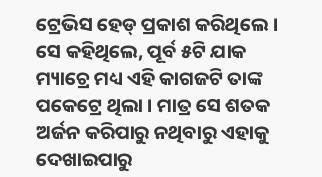ଟ୍ରେଭିସ ହେଡ୍ ପ୍ରକାଶ କରିଥିଲେ । ସେ କହିଥିଲେ, ପୂର୍ବ ୫ଟି ଯାକ ମ୍ୟାଚ୍ରେ ମଧ୍ୟ ଏହି କାଗଜଟି ତାଙ୍କ ପକେଟ୍ରେ ଥିଲା । ମାତ୍ର ସେ ଶତକ ଅର୍ଜନ କରିପାରୁ ନଥିବାରୁ ଏହାକୁ ଦେଖାଇପାରୁ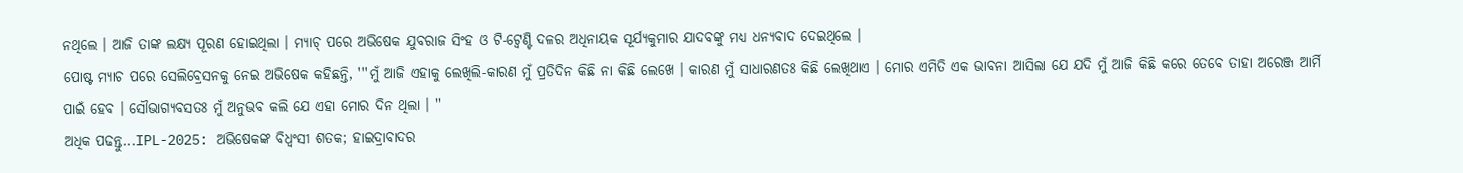ନଥିଲେ । ଆଜି ତାଙ୍କ ଲକ୍ଷ୍ୟ ପୂରଣ ହୋଇଥିଲା । ମ୍ୟାଚ୍ ପରେ ଅଭିଷେକ ଯୁବରାଜ ସିଂହ ଓ ଟି-ଟ୍ୱେଣ୍ଟି ଦଳର ଅଧିନାୟକ ସୂର୍ଯ୍ୟକୁମାର ଯାଦବଙ୍କୁ ମଧ୍ୟ ଧନ୍ୟବାଦ ଦେଇଥିଲେ ।
ପୋଷ୍ଟ ମ୍ୟାଚ ପରେ ସେଲିବ୍ରେସନକୁ ନେଇ ଅଭିଷେକ କହିଛନ୍ତି, '''ମୁଁ ଆଜି ଏହାକୁ ଲେଖିଲି-କାରଣ ମୁଁ ପ୍ରତିଦିନ କିଛି ନା କିଛି ଲେଖେ । କାରଣ ମୁଁ ସାଧାରଣତଃ କିଛି ଲେଖିଥାଏ । ମୋର ଏମିତି ଏକ ଭାବନା ଆସିଲା ଯେ ଯଦି ମୁଁ ଆଜି କିଛି କରେ ତେବେ ତାହା ଅରେଞ୍ଜ ଆର୍ମି ପାଇଁ ହେବ । ସୌଭାଗ୍ୟବସତଃ ମୁଁ ଅନୁଭବ କଲି ଯେ ଏହା ମୋର ଦିନ ଥିଲା । ''
ଅଧିକ ପଢନ୍ତୁ...IPL-2025: ଅଭିଷେକଙ୍କ ବିଧ୍ୱଂସୀ ଶତକ; ହାଇଦ୍ରାବାଦର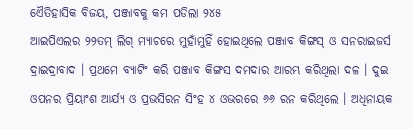ଏୈତିହାସିକ ବିଜୟ, ପଞ୍ଜାବକୁ କମ ପଡିଲା ୨୪୫
ଆଇପିଏଲର ୨୨ତମ୍ ଲିଗ୍ ମ୍ୟାଚରେ ମୁହାଁମୁହିଁ ହୋଇଥିଲେ ପଞ୍ଜାବ କିଙ୍ଗସ୍ ଓ ସନରାଇଜର୍ସ ଦ୍ରାଇଦ୍ରାବାଦ । ପ୍ରଥମେ ବ୍ୟାଟିଂ କରି ପଞ୍ଜାବ କିଙ୍ଗସ ଦମଦାର ଆରମ୍ଭ କରିଥିଲା ଦଳ । ଦୁଇ ଓପନର ପ୍ରିୟାଂଶ ଆର୍ଯ୍ୟ ଓ ପ୍ରଭସିରନ ସିଂହ ୪ ଓଭରରେ ୬୬ ରନ କରିଥିଲେ । ଅଧିନାୟକ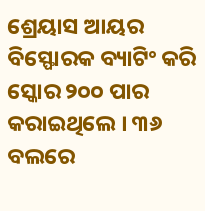ଶ୍ରେୟାସ ଆୟର ବିସ୍ଫୋରକ ବ୍ୟାଟିଂ କରି ସ୍କୋର ୨୦୦ ପାର କରାଇଥିଲେ । ୩୬ ବଲରେ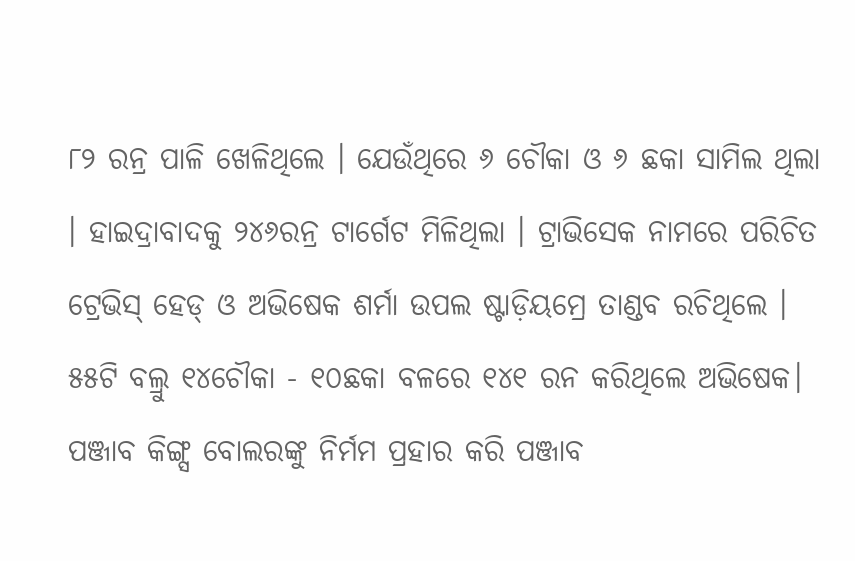୮୨ ରନ୍ର ପାଳି ଖେଳିଥିଲେ । ଯେଉଁଥିରେ ୬ ଚୌକା ଓ ୬ ଛକା ସାମିଲ ଥିଲା । ହାଇଦ୍ରାବାଦକୁ ୨୪୬ରନ୍ର ଟାର୍ଗେଟ ମିଳିଥିଲା । ଟ୍ରାଭିସେକ ନାମରେ ପରିଚିତ ଟ୍ରେଭିସ୍ ହେଡ୍ ଓ ଅଭିଷେକ ଶର୍ମା ଉପଲ ଷ୍ଟାଡ଼ିୟମ୍ରେ ତାଣ୍ଡବ ରଚିଥିଲେ । ୫୫ଟି ବଲ୍ରୁ ୧୪ଚୌକା - ୧୦ଛକା ବଳରେ ୧୪୧ ରନ କରିଥିଲେ ଅଭିଷେକ। ପଞ୍ଜାବ କିଙ୍ଗ୍ସ ବୋଲରଙ୍କୁ ନିର୍ମମ ପ୍ରହାର କରି ପଞ୍ଜାବ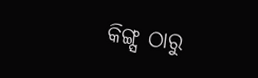କିଙ୍ଗ୍ସ ଠାରୁ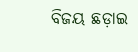ବିଜୟ ଛଡ଼ାଇ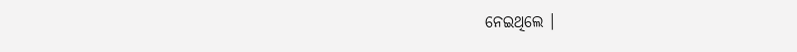ନେଇଥିଲେ ।